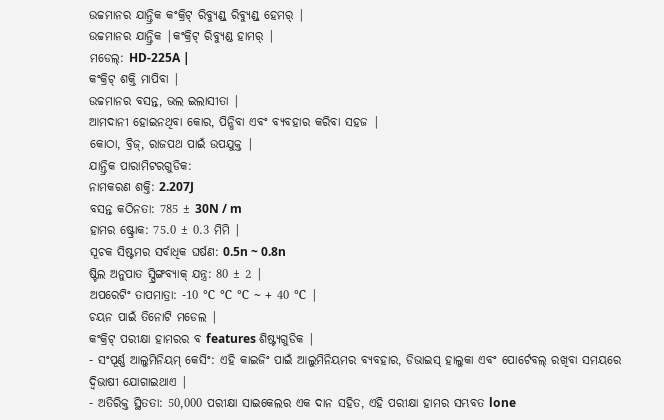ଉଚ୍ଚମାନର ଯାନ୍ତ୍ରିକ କଂକ୍ରିଟ୍ ରିବ୍ୟୁଣ୍ଡ୍ ରିବ୍ୟୁଣ୍ଡ୍ ହେମର୍ |
ଉଚ୍ଚମାନର ଯାନ୍ତ୍ରିକ |କଂକ୍ରିଟ୍ ରିବ୍ୟୁଣ୍ଡ ହାମର୍ |
ମଡେଲ୍: HD-225A |
କଂକ୍ରିଟ୍ ଶକ୍ତି ମାପିବା |
ଉଚ୍ଚମାନର ବସନ୍ତ, ଭଲ ଇଲାସୀତା |
ଆମଦାନୀ ହୋଇନଥିବା କୋର, ପିନ୍ଧିବା ଏବଂ ବ୍ୟବହାର କରିବା ସହଜ |
କୋଠା, ବ୍ରିଜ୍, ରାଜପଥ ପାଇଁ ଉପଯୁକ୍ତ |
ଯାନ୍ତ୍ରିକ ପାରାମିଟରଗୁଡିକ:
ନାମକରଣ ଶକ୍ତି: 2.207J
ବସନ୍ତ କଠିନତା: 785 ± 30N / m
ହାମର ଷ୍ଟ୍ରୋକ: 75.0 ± 0.3 ମିମି |
ସୂଚକ ସିଷ୍ଟମର ସର୍ବାଧିକ ଘର୍ଷଣ: 0.5n ~ 0.8n
ଷ୍ଟିଲ ଅନୁପାତ ସ୍ପ୍ରିଙ୍ଗବ୍ୟାକ୍ ଯନ୍ତ୍ର: 80 ± 2 |
ଅପରେଟିଂ ତାପମାତ୍ରା: -10 ℃ ℃ ℃ ~ + 40 ℃ |
ଚୟନ ପାଇଁ ତିନୋଟି ମଡେଲ |
କଂକ୍ରିଟ୍ ପରୀକ୍ଷା ହାମରର ବ features ଶିଷ୍ଟ୍ୟଗୁଡିକ |
- ସଂପୂର୍ଣ୍ଣ ଆଲୁମିନିୟମ୍ କେସିଂ: ଏହି କାଇଜିଂ ପାଇଁ ଆଲୁମିନିୟମର ବ୍ୟବହାର, ଡିଭାଇସ୍ ହାଲୁକା ଏବଂ ପୋର୍ଟେବଲ୍ ରଖିବା ସମୟରେ ଦ୍ୱିଭାଷୀ ଯୋଗାଇଥାଏ |
- ଅତିରିକ୍ତ ସ୍ଥିତତା: 50,000 ପରୀକ୍ଷା ସାଇକେଲର ଏକ ଦାନ ସହିତ, ଏହି ପରୀକ୍ଷା ହାମର ସମ୍ଭବତ lone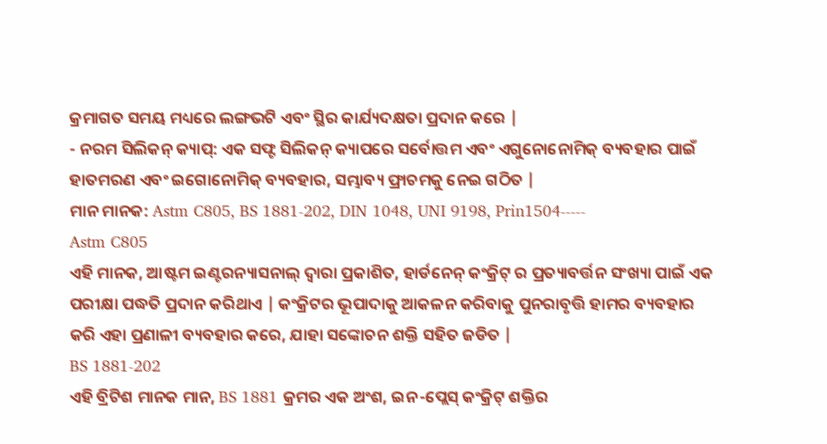କ୍ରମାଗତ ସମୟ ମଧ୍ୟରେ ଲଙ୍ଗଭଟି ଏବଂ ସ୍ଥିର କାର୍ଯ୍ୟଦକ୍ଷତା ପ୍ରଦାନ କରେ |
- ନରମ ସିଲିକନ୍ କ୍ୟାପ୍: ଏକ ସଫ୍ଟ ସିଲିକନ୍ କ୍ୟାପରେ ସର୍ବୋତ୍ତମ ଏବଂ ଏଗୁନୋନୋମିକ୍ ବ୍ୟବହାର ପାଇଁ ହାତମରଣ ଏବଂ ଇଗୋନୋମିକ୍ ବ୍ୟବହାର, ସମ୍ଭାବ୍ୟ ଫ୍ରାଚମକୁ ନେଇ ଗଠିତ |
ମାନ ମାନକ: Astm C805, BS 1881-202, DIN 1048, UNI 9198, Prin1504-----
Astm C805
ଏହି ମାନକ, ଆଷ୍ଟମ ଇଣ୍ଟରନ୍ୟାସନାଲ୍ ଦ୍ୱାରା ପ୍ରକାଶିତ, ହାର୍ଡନେନ୍ କଂକ୍ରିଟ୍ ର ପ୍ରତ୍ୟାବର୍ତ୍ତନ ସଂଖ୍ୟା ପାଇଁ ଏକ ପରୀକ୍ଷା ପଦ୍ଧତି ପ୍ରଦାନ କରିଥାଏ | କଂକ୍ରିଟର ଭୂପାଦାକୁ ଆକଳନ କରିବାକୁ ପୁନରାବୃତ୍ତି ହାମର ବ୍ୟବହାର କରି ଏହା ପ୍ରଣାଳୀ ବ୍ୟବହାର କରେ, ଯାହା ସଙ୍କୋଚନ ଶକ୍ତି ସହିତ ଜଡିତ |
BS 1881-202
ଏହି ବ୍ରିଟିଶ ମାନକ ମାନ, BS 1881 କ୍ରମର ଏକ ଅଂଶ, ଇନ-ପ୍ଲେସ୍ କଂକ୍ରିଟ୍ ଶକ୍ତିର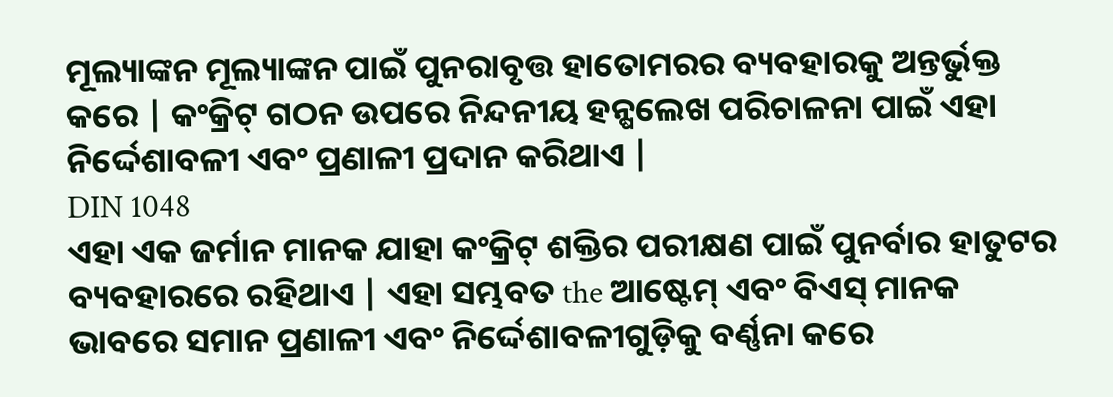ମୂଲ୍ୟାଙ୍କନ ମୂଲ୍ୟାଙ୍କନ ପାଇଁ ପୁନରାବୃତ୍ତ ହାତୋମରର ବ୍ୟବହାରକୁ ଅନ୍ତର୍ଭୁକ୍ତ କରେ | କଂକ୍ରିଟ୍ ଗଠନ ଉପରେ ନିନ୍ଦନୀୟ ହନ୍ଷଲେଖ ପରିଚାଳନା ପାଇଁ ଏହା ନିର୍ଦ୍ଦେଶାବଳୀ ଏବଂ ପ୍ରଣାଳୀ ପ୍ରଦାନ କରିଥାଏ |
DIN 1048
ଏହା ଏକ ଜର୍ମାନ ମାନକ ଯାହା କଂକ୍ରିଟ୍ ଶକ୍ତିର ପରୀକ୍ଷଣ ପାଇଁ ପୁନର୍ବାର ହାତୁଟର ବ୍ୟବହାରରେ ରହିଥାଏ | ଏହା ସମ୍ଭବତ the ଆଷ୍ଟେମ୍ ଏବଂ ବିଏସ୍ ମାନକ ଭାବରେ ସମାନ ପ୍ରଣାଳୀ ଏବଂ ନିର୍ଦ୍ଦେଶାବଳୀଗୁଡ଼ିକୁ ବର୍ଣ୍ଣନା କରେ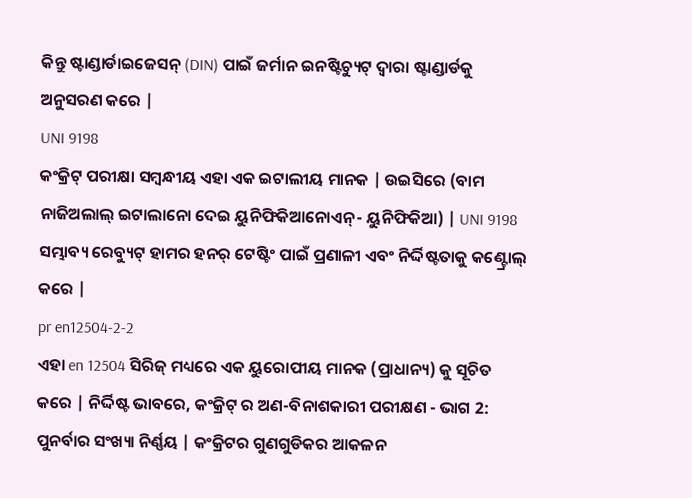କିନ୍ତୁ ଷ୍ଟାଣ୍ଡାର୍ଡାଇଜେସନ୍ (DIN) ପାଇଁ ଜର୍ମାନ ଇନଷ୍ଟିଚ୍ୟୁଟ୍ ଦ୍ୱାରା ଷ୍ଟାଣ୍ଡାର୍ଡକୁ ଅନୁସରଣ କରେ |
UNI 9198
କଂକ୍ରିଟ୍ ପରୀକ୍ଷା ସମ୍ବନ୍ଧୀୟ ଏହା ଏକ ଇଟାଲୀୟ ମାନକ | ଉଇସିରେ (ବାମ ନାଜିଅଲାଲ୍ ଇଟାଲାନୋ ଦେଇ ୟୁନିଫିକିଆନୋଏନ୍- ୟୁନିଫିକିଆ) | UNI 9198 ସମ୍ଭାବ୍ୟ ରେବ୍ୟୁଟ୍ ହାମର ହନର୍ ଟେଷ୍ଟିଂ ପାଇଁ ପ୍ରଣାଳୀ ଏବଂ ନିର୍ଦ୍ଦିଷ୍ଟତାକୁ କଣ୍ଟ୍ରୋଲ୍ କରେ |
pr en12504-2-2
ଏହା en 12504 ସିରିଜ୍ ମଧ୍ୟରେ ଏକ ୟୁରୋପୀୟ ମାନକ (ପ୍ରାଧାନ୍ୟ) କୁ ସୂଚିତ କରେ | ନିର୍ଦ୍ଦିଷ୍ଟ ଭାବରେ, କଂକ୍ରିଟ୍ ର ଅଣ-ବିନାଶକାରୀ ପରୀକ୍ଷଣ - ଭାଗ 2: ପୁନର୍ବାର ସଂଖ୍ୟା ନିର୍ଣ୍ଣୟ | କଂକ୍ରିଟର ଗୁଣଗୁଡିକର ଆକଳନ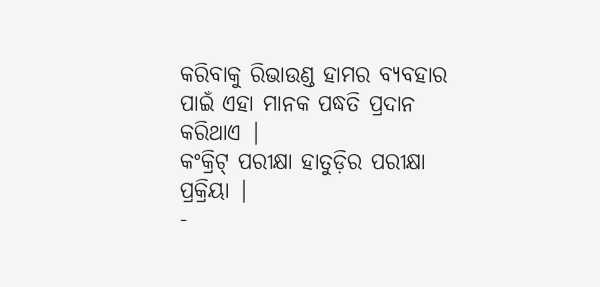କରିବାକୁ ରିଭାଉଣ୍ଡ ହାମର ବ୍ୟବହାର ପାଇଁ ଏହା ମାନକ ପଦ୍ଧତି ପ୍ରଦାନ କରିଥାଏ |
କଂକ୍ରିଟ୍ ପରୀକ୍ଷା ହାତୁଡ଼ିର ପରୀକ୍ଷା ପ୍ରକ୍ରିୟା |
-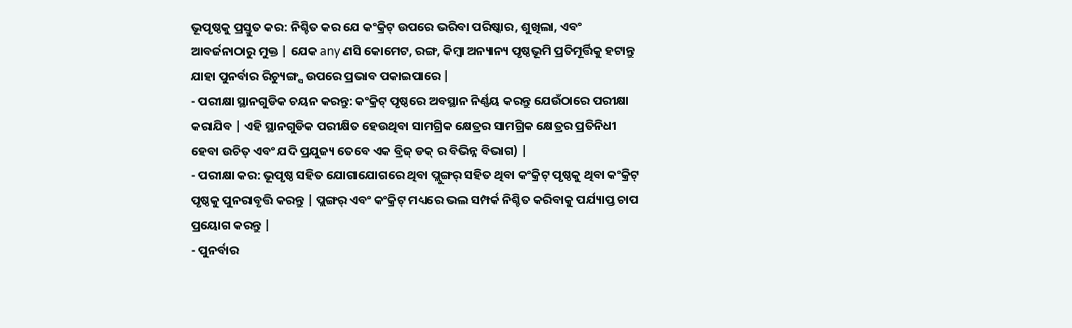ଭୂପୃଷ୍ଠକୁ ପ୍ରସ୍ତୁତ କର: ନିଶ୍ଚିତ କର ଯେ କଂକ୍ରିଟ୍ ଉପରେ ଭରିବା ପରିଷ୍କାର, ଶୁଖିଲା, ଏବଂ ଆବର୍ଜନାଠାରୁ ମୁକ୍ତ | ଯେକ any ଣସି କୋମେଟ, ରଙ୍ଗ, କିମ୍ବା ଅନ୍ୟାନ୍ୟ ପୃଷ୍ଠଭୂମି ପ୍ରତିମୂର୍ତ୍ତିକୁ ହଟାନ୍ତୁ ଯାହା ପୁନର୍ବାର ରିଚ୍ୟୁଙ୍ଗ୍ସ ଉପରେ ପ୍ରଭାବ ପକାଇପାରେ |
- ପରୀକ୍ଷା ସ୍ଥାନଗୁଡିକ ଚୟନ କରନ୍ତୁ: କଂକ୍ରିଟ୍ ପୃଷ୍ଠରେ ଅବସ୍ଥାନ ନିର୍ଣ୍ଣୟ କରନ୍ତୁ ଯେଉଁଠାରେ ପରୀକ୍ଷା କରାଯିବ | ଏହି ସ୍ଥାନଗୁଡିକ ପରୀକ୍ଷିତ ହେଉଥିବା ସାମଗ୍ରିକ କ୍ଷେତ୍ରର ସାମଗ୍ରିକ କ୍ଷେତ୍ରର ପ୍ରତିନିଧୀ ହେବା ଉଚିତ୍ ଏବଂ ଯଦି ପ୍ରଯୁଜ୍ୟ ତେବେ ଏକ ବ୍ରିଜ୍ ଡକ୍ ର ବିଭିନ୍ନ ବିଭାଗ) |
- ପରୀକ୍ଷା କର: ଭୂପୃଷ୍ଠ ସହିତ ଯୋଗାଯୋଗରେ ଥିବା ପ୍ଲୁଙ୍ଗର୍ ସହିତ ଥିବା କଂକ୍ରିଟ୍ ପୃଷ୍ଠକୁ ଥିବା କଂକ୍ରିଟ୍ ପୃଷ୍ଠକୁ ପୁନରାବୃତ୍ତି କରନ୍ତୁ | ପ୍ଲଙ୍ଗର୍ ଏବଂ କଂକ୍ରିଟ୍ ମଧ୍ୟରେ ଭଲ ସମ୍ପର୍କ ନିଶ୍ଚିତ କରିବାକୁ ପର୍ଯ୍ୟାପ୍ତ ଚାପ ପ୍ରୟୋଗ କରନ୍ତୁ |
- ପୁନର୍ବାର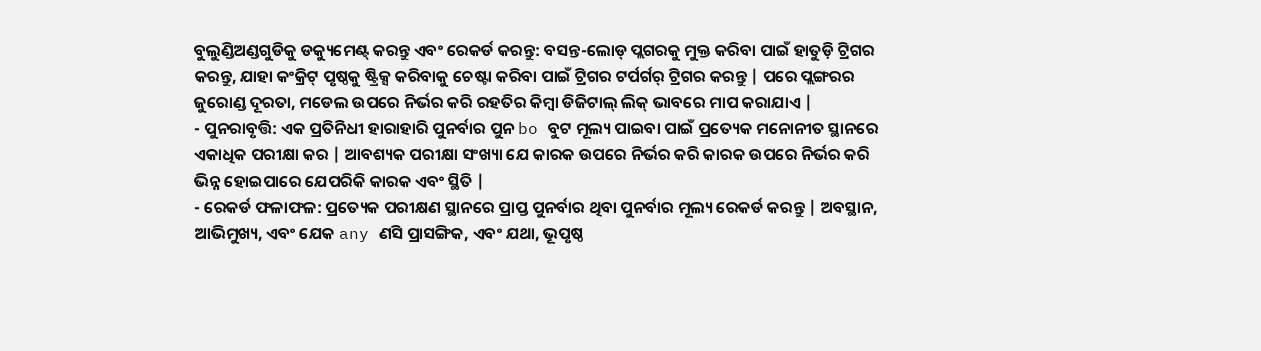ବୁଲୁଣ୍ଡିଅଣ୍ଡଗୁଡିକୁ ଡକ୍ୟୁମେଣ୍ଟ୍ କରନ୍ତୁ ଏବଂ ରେକର୍ଡ କରନ୍ତୁ: ବସନ୍ତ-ଲୋଡ୍ ପ୍ଲଗରକୁ ମୁକ୍ତ କରିବା ପାଇଁ ହାତୁଡ଼ି ଟ୍ରିଗର କରନ୍ତୁ, ଯାହା କଂକ୍ରିଟ୍ ପୃଷ୍ଠକୁ ଷ୍ଟ୍ରିକ୍ସ କରିବାକୁ ଚେଷ୍ଟା କରିବା ପାଇଁ ଟ୍ରିଗର ଟର୍ପର୍ଗର୍ ଟ୍ରିଗର କରନ୍ତୁ | ପରେ ପ୍ଲଙ୍ଗରର ଜୁରୋଣ୍ଡ ଦୂରତା, ମଡେଲ ଉପରେ ନିର୍ଭର କରି ରହତିର କିମ୍ବା ଡିଜିଟାଲ୍ ଲିକ୍ ଭାବରେ ମାପ କରାଯାଏ |
- ପୁନରାବୃତ୍ତି: ଏକ ପ୍ରତିନିଧୀ ହାରାହାରି ପୁନର୍ବାର ପୁନ bo ବୁଟ ମୂଲ୍ୟ ପାଇବା ପାଇଁ ପ୍ରତ୍ୟେକ ମନୋନୀତ ସ୍ଥାନରେ ଏକାଧିକ ପରୀକ୍ଷା କର | ଆବଶ୍ୟକ ପରୀକ୍ଷା ସଂଖ୍ୟା ଯେ କାରକ ଉପରେ ନିର୍ଭର କରି କାରକ ଉପରେ ନିର୍ଭର କରି ଭିନ୍ନ ହୋଇପାରେ ଯେପରିକି କାରକ ଏବଂ ସ୍ଥିତି |
- ରେକର୍ଡ ଫଳାଫଳ: ପ୍ରତ୍ୟେକ ପରୀକ୍ଷଣ ସ୍ଥାନରେ ପ୍ରାପ୍ତ ପୁନର୍ବାର ଥିବା ପୁନର୍ବାର ମୂଲ୍ୟ ରେକର୍ଡ କରନ୍ତୁ | ଅବସ୍ଥାନ, ଆଭିମୁଖ୍ୟ, ଏବଂ ଯେକ any ଣସି ପ୍ରାସଙ୍ଗିକ, ଏବଂ ଯଥା, ଭୂପୃଷ୍ଠ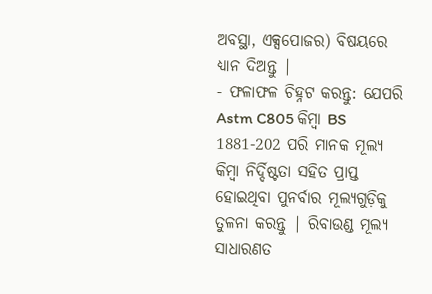ଅବସ୍ଥା, ଏକ୍ସପୋଜର) ବିଷୟରେ ଧ୍ୟାନ ଦିଅନ୍ତୁ |
- ଫଳାଫଳ ଚିହ୍ନଟ କରନ୍ତୁ: ଯେପରି Astm C805 କିମ୍ବା BS 1881-202 ପରି ମାନକ ମୂଲ୍ୟ କିମ୍ବା ନିର୍ଦ୍ଦିଷ୍ଟତା ସହିତ ପ୍ରାପ୍ତ ହୋଇଥିବା ପୁନର୍ବାର ମୂଲ୍ୟଗୁଡ଼ିକୁ ତୁଳନା କରନ୍ତୁ | ରିବାଉଣ୍ଡ ମୂଲ୍ୟ ସାଧାରଣତ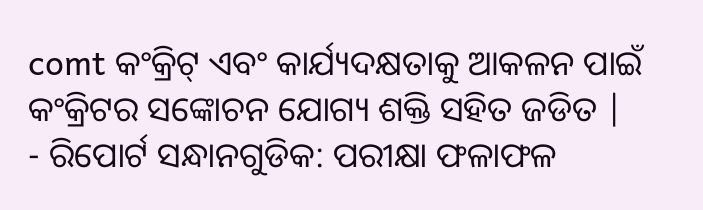comt କଂକ୍ରିଟ୍ ଏବଂ କାର୍ଯ୍ୟଦକ୍ଷତାକୁ ଆକଳନ ପାଇଁ କଂକ୍ରିଟର ସଙ୍କୋଚନ ଯୋଗ୍ୟ ଶକ୍ତି ସହିତ ଜଡିତ |
- ରିପୋର୍ଟ ସନ୍ଧାନଗୁଡିକ: ପରୀକ୍ଷା ଫଳାଫଳ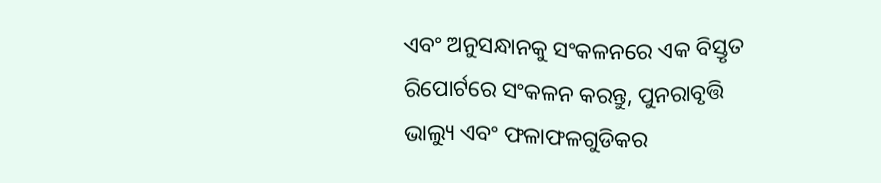ଏବଂ ଅନୁସନ୍ଧାନକୁ ସଂକଳନରେ ଏକ ବିସ୍ତୃତ ରିପୋର୍ଟରେ ସଂକଳନ କରନ୍ତୁ, ପୁନରାବୃତ୍ତି ଭାଲ୍ୟୁ ଏବଂ ଫଳାଫଳଗୁଡିକର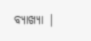ବ୍ୟାଖ୍ୟା |